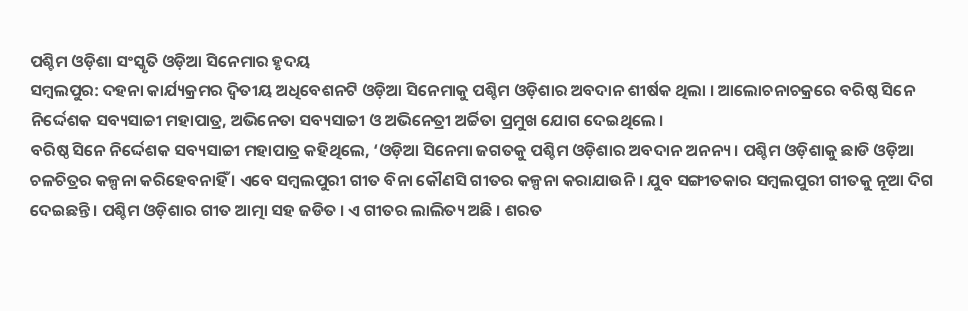ପଶ୍ଚିମ ଓଡ଼ିଶା ସଂସ୍କୃତି ଓଡ଼ିଆ ସିନେମାର ହୃଦୟ
ସମ୍ବଲପୁର: ଦହନା କାର୍ଯ୍ୟକ୍ରମର ଦ୍ବିତୀୟ ଅଧିବେଶନଟି ଓଡ଼ିଆ ସିନେମାକୁ ପଶ୍ଚିମ ଓଡ଼ିଶାର ଅବଦାନ ଶୀର୍ଷକ ଥିଲା । ଆଲୋଚନାଚକ୍ରରେ ବରିଷ୍ଠ ସିନେ ନିର୍ଦ୍ଦେଶକ ସବ୍ୟସାଚ୍ଚୀ ମହାପାତ୍ର, ଅଭିନେତା ସବ୍ୟସାଚ୍ଚୀ ଓ ଅଭିନେତ୍ରୀ ଅର୍ଚ୍ଚିତା ପ୍ରମୁଖ ଯୋଗ ଦେଇଥିଲେ ।
ବରିଷ୍ଠ ସିନେ ନିର୍ଦ୍ଦେଶକ ସବ୍ୟସାଚ୍ଚୀ ମହାପାତ୍ର କହିଥିଲେ, ‘ଓଡ଼ିଆ ସିନେମା ଜଗତକୁ ପଶ୍ଚିମ ଓଡ଼ିଶାର ଅବଦାନ ଅନନ୍ୟ । ପଶ୍ଚିମ ଓଡ଼ିଶାକୁ ଛାଡି ଓଡ଼ିଆ ଚଳଚିତ୍ରର କଳ୍ପନା କରିହେବନାହିଁ । ଏବେ ସମ୍ବଲପୁରୀ ଗୀତ ବିନା କୌଣସି ଗୀତର କଳ୍ପନା କରାଯାଉନି । ଯୁବ ସଙ୍ଗୀତକାର ସମ୍ବଲପୁରୀ ଗୀତକୁ ନୂଆ ଦିଗ ଦେଇଛନ୍ତି । ପଶ୍ଚିମ ଓଡ଼ିଶାର ଗୀତ ଆତ୍ମା ସହ ଜଡିତ । ଏ ଗୀତର ଲାଲିତ୍ୟ ଅଛି । ଶରତ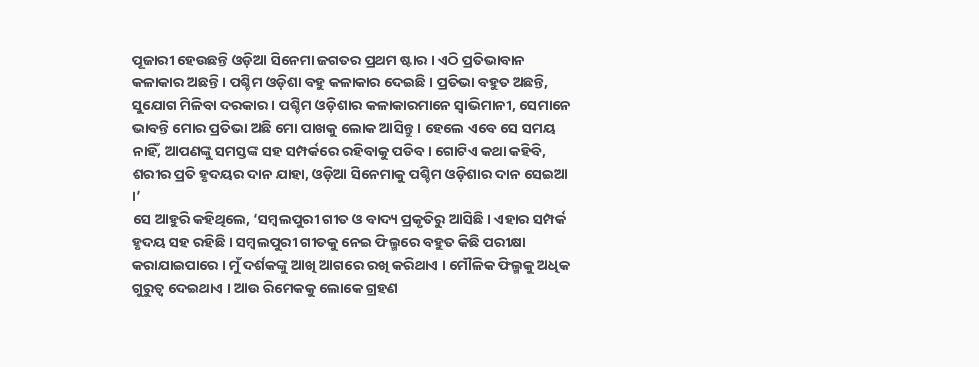ପୂଜାରୀ ହେଉଛନ୍ତି ଓଡ଼ିଆ ସିନେମା ଜଗତର ପ୍ରଥମ ଷ୍ଟାର । ଏଠି ପ୍ରତିଭାବାନ କଳାକାର ଅଛନ୍ତି । ପଶ୍ଚିମ ଓଡ଼ିଶା ବହୁ କଳାକାର ଦେଇଛି । ପ୍ରତିଭା ବହୁତ ଅଛନ୍ତି, ସୁଯୋଗ ମିଳିବା ଦରକାର । ପଶ୍ଚିମ ଓଡ଼ିଶାର କଳାକାରମାନେ ସ୍ବାଭିମାନୀ, ସେମାନେ ଭାବନ୍ତି ମୋର ପ୍ରତିଭା ଅଛି ମୋ ପାଖକୁ ଲୋକ ଆସିନ୍ତୁ । ହେଲେ ଏବେ ସେ ସମୟ ନାହିଁ, ଆପଣଙ୍କୁ ସମସ୍ତଙ୍କ ସହ ସମ୍ପର୍କରେ ରହିବାକୁ ପଡିବ । ଗୋଟିଏ କଥା କହିବି, ଶରୀର ପ୍ରତି ହୃଦୟର ଦାନ ଯାହା, ଓଡ଼ିଆ ସିନେମାକୁ ପଶ୍ଚିମ ଓଡ଼ିଶାର ଦାନ ସେଇଆ ।’
ସେ ଆହୁରି କହିଥିଲେ, ‘ସମ୍ବଲପୁରୀ ଗୀତ ଓ ବାଦ୍ୟ ପ୍ରକୃତିରୁ ଆସିଛି । ଏହାର ସମ୍ପର୍କ ହୃଦୟ ସହ ରହିଛି । ସମ୍ବଲପୁରୀ ଗୀତକୁ ନେଇ ଫିଲ୍ମରେ ବହୁତ କିଛି ପରୀକ୍ଷା କରାଯାଇପାରେ । ମୁଁ ଦର୍ଶକଙ୍କୁ ଆଖି ଆଗରେ ରଖି କରିଥାଏ । ମୌଳିକ ଫିଲ୍ମକୁ ଅଧିକ ଗୁରୁତ୍ବ ଦେଇଥାଏ । ଆଉ ରିମେକକୁ ଲୋକେ ଗ୍ରହଣ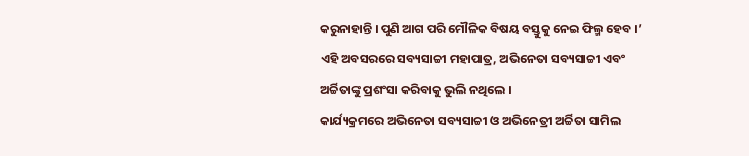କରୁନାହାନ୍ତି । ପୁଣି ଆଗ ପରି ମୌଳିକ ବିଷୟ ବସ୍ତୁକୁ ନେଇ ଫିଲ୍ମ ହେବ ।’ ଏହି ଅବସରରେ ସବ୍ୟସାଚ୍ଚୀ ମହାପାତ୍ର, ଅଭିନେତା ସବ୍ୟସାଚ୍ଚୀ ଏବଂ ଅର୍ଚ୍ଚିତାଙ୍କୁ ପ୍ରଶଂସା କରିବାକୁ ଭୁଲି ନଥିଲେ ।
କାର୍ଯ୍ୟକ୍ରମରେ ଅଭିନେତା ସବ୍ୟସାଚ୍ଚୀ ଓ ଅଭିନେତ୍ରୀ ଅର୍ଚ୍ଚିତା ସାମିଲ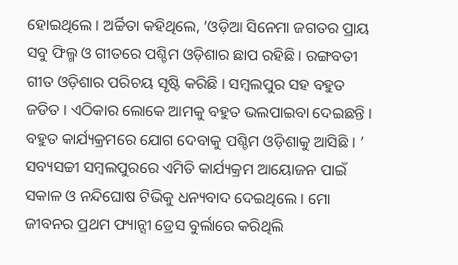ହୋଇଥିଲେ । ଅର୍ଚ୍ଚିତା କହିଥିଲେ, ‘ଓଡ଼ିଆ ସିନେମା ଜଗତର ପ୍ରାୟ ସବୁ ଫିଲ୍ମ ଓ ଗୀତରେ ପଶ୍ଚିମ ଓଡ଼ିଶାର ଛାପ ରହିଛି । ରଙ୍ଗବତୀ ଗୀତ ଓଡ଼ିଶାର ପରିଚୟ ସୃଷ୍ଟି କରିଛି । ସମ୍ବଲପୁର ସହ ବହୁତ ଜଡିତ । ଏଠିକାର ଲୋକେ ଆମକୁ ବହୁତ ଭଲପାଇବା ଦେଇଛନ୍ତି । ବହୁତ କାର୍ଯ୍ୟକ୍ରମରେ ଯୋଗ ଦେବାକୁ ପଶ୍ଚିମ ଓଡ଼ିଶାକୁ ଆସିଛି । ’
ସବ୍ୟସଚ୍ଚୀ ସମ୍ବଲପୁରରେ ଏମିତି କାର୍ଯ୍ୟକ୍ରମ ଆୟୋଜନ ପାଇଁ ସକାଳ ଓ ନନ୍ଦିଘୋଷ ଟିଭିକୁ ଧନ୍ୟବାଦ ଦେଇଥିଲେ । ମୋ ଜୀବନର ପ୍ରଥମ ଫ୍ୟାନ୍ସୀ ଡ୍ରେସ ବୁର୍ଲାରେ କରିଥିଲି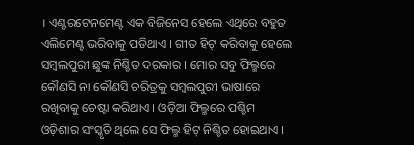। ଏଣ୍ଟରଟେନମେଣ୍ଟ ଏକ ବିଜିନେସ ହେଲେ ଏଥିରେ ବହୁତ ଏଲିମେଣ୍ଟ ଭରିବାକୁ ପଡିଥାଏ । ଗୀତ ହିଟ୍ କରିବାକୁ ହେଲେ ସମ୍ବଲପୁରୀ ଛୁଙ୍କ ନିଶ୍ଚିତ ଦରକାର । ମୋର ସବୁ ଫିଲ୍ମରେ କୌଣସି ନା କୌଣସି ଚରିତ୍ରକୁ ସମ୍ବଲପୁରୀ ଭାଷାରେ ରଖିବାକୁ ଚେଷ୍ଟା କରିଥାଏ । ଓଡ଼ିଆ ଫିଲ୍ମରେ ପଶ୍ଚିମ ଓଡ଼ିଶାର ସଂସ୍କୃତି ଥିଲେ ସେ ଫିଲ୍ମ ହିଟ୍ ନିଶ୍ଚିତ ହୋଇଥାଏ ।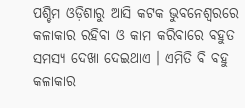ପଶ୍ଚିମ ଓଡ଼ିଶାରୁ ଆସି କଟକ ଭୁବନେଶ୍ବରରେ କଳାକାର ରହିବା ଓ କାମ କରିବାରେ ବହୁତ ସମସ୍ୟ ଦେଖା ଦେଇଥାଏ । ଏମିତି ବି ବହୁ କଳାକାର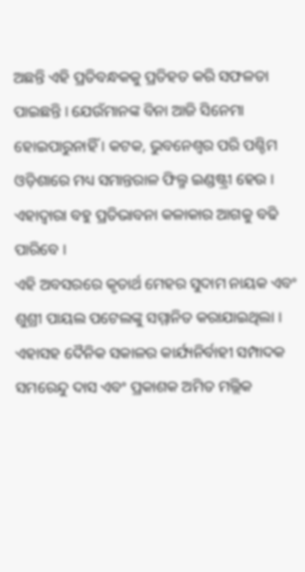ଅଛନ୍ତି ଏହି ପ୍ରତିବନ୍ଧକକୁ ପ୍ରତିହତ କରି ସଫଳତା ପାଇଛନ୍ତି । ଯେଉଁମାନଙ୍କ ବିନା ଆଜି ସିନେମା ହୋଇପାରୁନାହିଁ । କଟକ, ଭୁବନେଶ୍ବର ପରି ପଶ୍ଚିମ ଓଡ଼ିଶାରେ ମଧ୍ୟ ସମାନ୍ତରାଳ ଫିଲ୍ମ ଇଣ୍ଡଷ୍ଟ୍ରୀ ହେଉ । ଏହାଦ୍ବାରା ବହୁ ପ୍ରତିଭାବନା କଳାକାର ଆଗକୁ ବଢି ପାରିବେ ।
ଏହି ଅବସରରେ କୃତାର୍ଥ ମେହର ସୁଦାମ ନାୟକ ଏବଂ ଶୁଶ୍ରୀ ପାୟଲ ପଟେଲଙ୍କୁ ସମ୍ମାନିତ କରାଯାଇଥିଲା । ଏହାସହ ଦୈନିକ ସକାଳର କାର୍ଯ୍ୟନିର୍ବାହୀ ସମ୍ପାଦକ ସମରେନ୍ଦୁ ଦାସ ଏବଂ ପ୍ରକାଶକ ଅମିତ ମଲ୍ଲିକ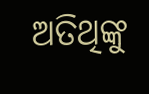ଅତିଥିଙ୍କୁ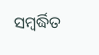ସମ୍ବର୍ଦ୍ଧିତ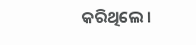କରିଥିଲେ ।